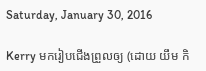Saturday, January 30, 2016

Kerry មករៀបជើងព្រួលឲ្យ (ដោយ យឹម កិ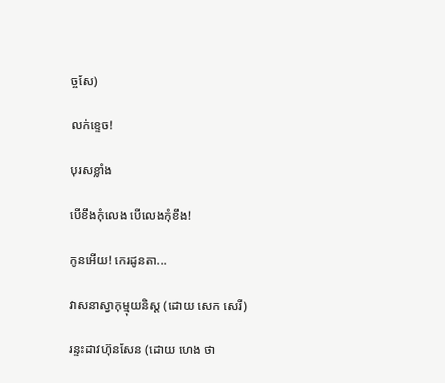ច្ចសែ)

លក់ខ្ទេច!

បុរសខ្លាំង

បើខឹងកុំលេង បើលេងកុំខឹង!

កូនអើយ! កេរដូនតា...

វាសនាស្វាកុម្មុយនិស្ដ (ដោយ សេក សេរី)

រន្ទះដាវហ៊ុនសែន (ដោយ ហេង ថា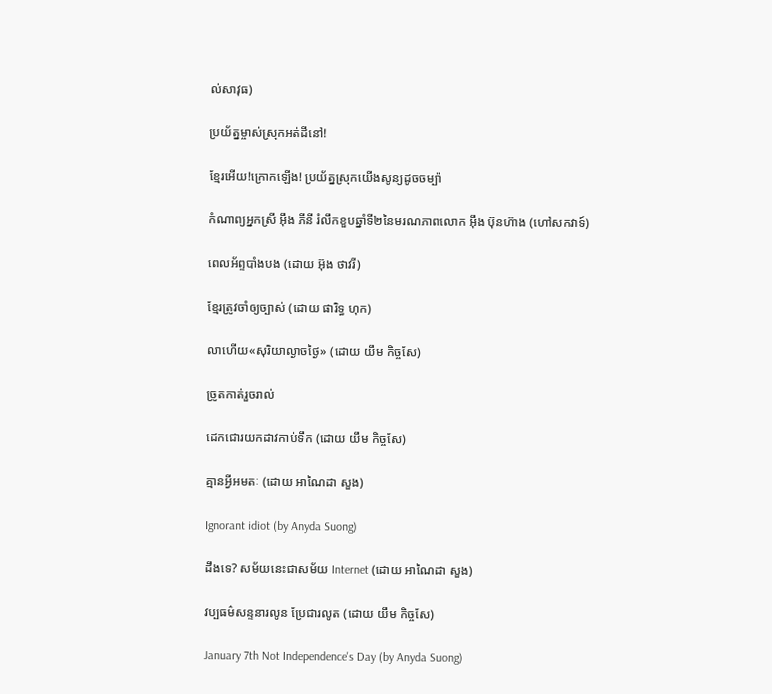ល់សាវុធ)

ប្រយ័ត្នម្ចាស់ស្រុកអត់ដីនៅ!

ខ្មែរអើយ!ក្រោកឡើង! ប្រយ័ត្នស្រុកយើងសូន្យដូចចម្ប៉ា

កំណាព្យអ្នកស្រី អ៊ឹង ភីនី រំលឹកខួបឆ្នាំទី២នៃមរណភាពលោក អ៊ឹង ប៊ុនហ៊ាង (ហៅសកវាទ៍)

ពេលអ័ព្ទបាំងបង (ដោយ អ៊ុង ថាវរី)

ខ្មែរត្រូវចាំឲ្យច្បាស់ (ដោយ ផារិទ្ធ ហុក)

លាហើយ«សុរិយាល្ងាចថ្ងៃ» (ដោយ យឹម កិច្ចសែ)

ច្រូតកាត់រួចរាល់

ដេកជោរយកដាវកាប់ទឹក (ដោយ យឹម កិច្ចសែ)

គ្មានអ្វីអមតៈ (ដោយ អាណៃដា សួង)

Ignorant idiot (by Anyda Suong)

ដឹងទេ? សម័យនេះជាសម័យ Internet (ដោយ អាណៃដា សួង)

វប្បធម៌សន្ទនារលូន ប្រែជារលូត (ដោយ យឹម កិច្ចសែ)

January 7th Not Independence's Day (by Anyda Suong)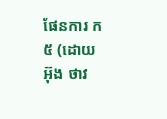ផែនការ ក៥ (ដោយ អ៊ុង ថាវ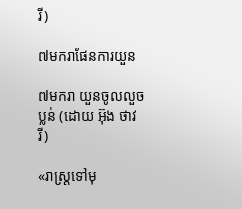រី)

៧មករាផែនការយួន

៧មករា យួនចូលលួចប្លន់ (ដោយ អ៊ុង ថាវរី)

«រាស្ត្រទៅមុ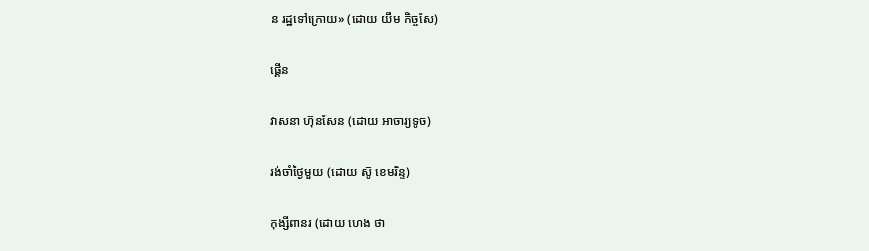ន រដ្ឋទៅក្រោយ» (ដោយ យឹម កិច្ចសែ)

ផ្គើន

វាសនា ហ៊ុនសែន (ដោយ អាចារ្យទូច)

រង់ចាំថ្ងៃមួយ (ដោយ សូ៑ ខេមរិន្ទ)

កុង្សីពានរ (ដោយ ហេង ថា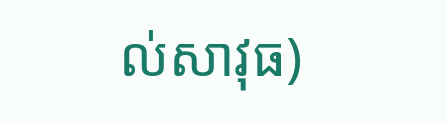ល់សាវុធ)